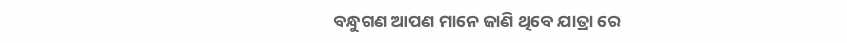ବନ୍ଧୁଗଣ ଆପଣ ମାନେ ଜାଣି ଥିବେ ଯାତ୍ରା ରେ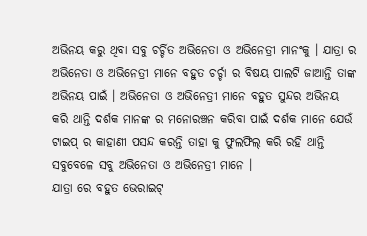ଅଭିନୟ କରୁ ଥିବା ସବୁ ଚର୍ଚ୍ଚିତ ଅଭିନେତା ଓ ଅଭିନେତ୍ରୀ ମାନଂକୁ । ଯାତ୍ରା ର ଅଭିନେତା ଓ ଅଭିନେତ୍ରୀ ମାନେ ବହୁତ ଚର୍ଚ୍ଚା ର ବିଷୟ ପାଲଟି ଜାଆନ୍ତି ତାଙ୍କ ଅଭିନୟ ପାଇଁ । ଅଭିନେତା ଓ ଅଭିନେତ୍ରୀ ମାନେ ବହୁତ ସୁନ୍ଦର ଅଭିନୟ କରି ଥାନ୍ତି ଦର୍ଶକ ମାନଙ୍କ ର ମନୋରଞ୍ଚନ କରିବା ପାଇଁ ଦର୍ଶକ ମାନେ ଯେଉଁ ଟାଇପ୍ ର କାହାଣୀ ପସନ୍ଦ କରନ୍ତି ତାହା କୁ ଫୁଲଫିଲ୍ କରି ରହି ଥାନ୍ତି ସବୁବେଳେ ସବୁ ଅଭିନେତା ଓ ଅଭିନେତ୍ରୀ ମାନେ ।
ଯାତ୍ରା ରେ ବହୁତ ଭେରାଇଟ୍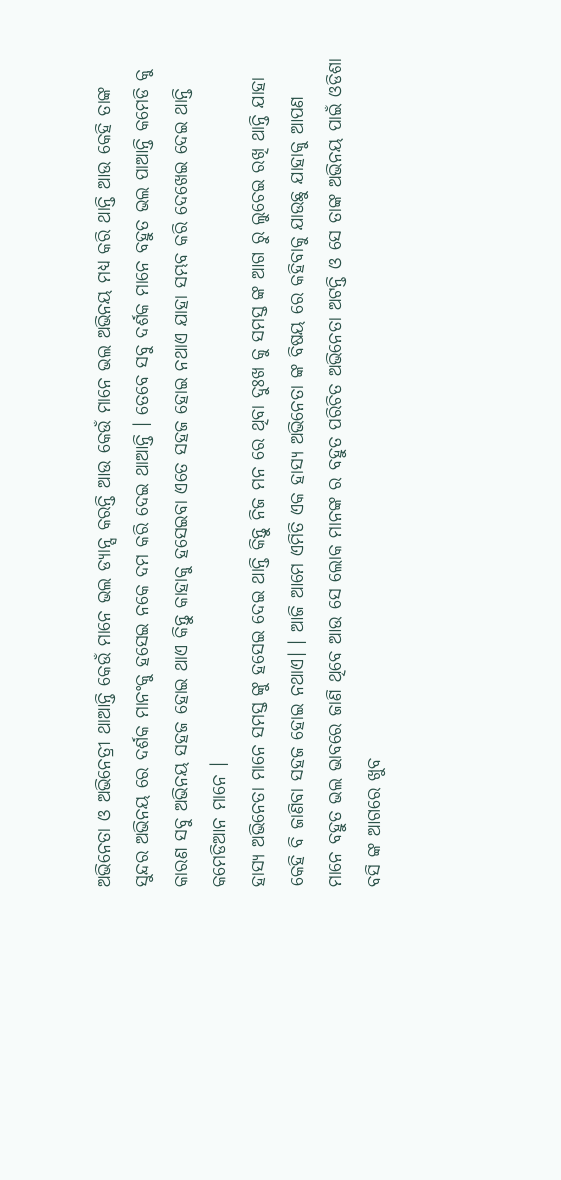ଅଭିନେତା ଓ ଅଭିନେତ୍ରୀ ଥାଆନ୍ତି କେଉଁ ମାନେ ଭଲ ଡ୍ୟାନ୍ସ କରନ୍ତି ଆଉ କେଉଁ ମାନେ ଭଲ ଅଭିନୟ ମଧ୍ୟ କରି ଥାନ୍ତି ଆଉ କେହି ତାଙ୍କ ସୁନ୍ଦର ଅଭିନୟ ରେ ଦର୍ଶକ ମାନଂକୁ ହସେଇ ନକେ ଦମ କରି ଦେଇ ଥାଆନ୍ତି । ତେବେ ସବୁ ଦର୍ଶକ ମାନେ ବହୁତ ଭଲ ପାଆନ୍ତି କମେଡି କୁ କାରଣ ସବୁ ଅଭିନୟ ସହଜ ହୋଇ ଥାଏ କିନ୍ତୁ କାହାକୁ ହସେଇବା ଏତେ ସହଜ ହୋଇ ନଥାଏ ଯାହା ସମ୍ଭବ କରି ଦେଖେଇ ଦେଇ ଥାନ୍ତି କମେଡିଆନ ମାନେ ।
ହାସ୍ୟ ଅଭିନେତା ମାନେ ସମସ୍ତ ଙ୍କୁ ହସେଇ ଦେଇ ଥାନ୍ତି କିନ୍ତୁ ନିଜ ମନ ରେ ଥିବା ଦୁଃଖ କୁ ସମସ୍ତ ଙ୍କ ଆଗ ରୁ ଲୁଚେଇ ରଖି ଥାନ୍ତି ଯାହା କେହି ବି ଜାଣିବା ସହଜ ହୋଇ ନଥାଏ। । ଆଜି ଆମେ ଏମିତି ଏକ ହାସ୍ୟ ଅଭିନେତା ଙ୍କ ବିଷୟ ରେ କହିବାକୁ ଯାଉଛୁ ଯାହାକୁ ଆପଣ ମାନେ ବହୁତ ଭଲ ଭାବରେ ଜାଣି ଥିବେ ଆଉ ସେ ଲୋକ ମାନଙ୍କ ର ବହୁତ ପରିଚିତ ଅଭିନେତା ଅଟନ୍ତି ଓ ସେ ତାଙ୍କ ଅଭିନୟ ପାଇଁ ଓଡିଶା ବସି ଙ୍କ ଆଗରେ ଖୁବ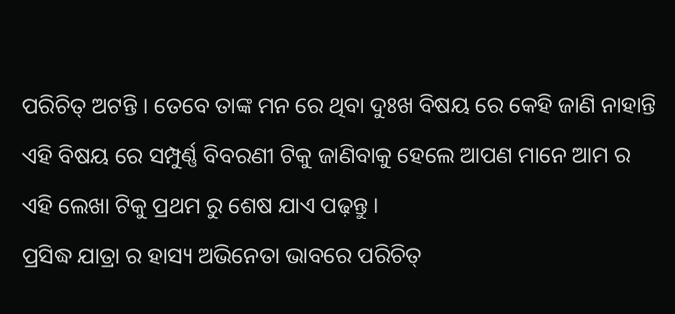ପରିଚିତ୍ ଅଟନ୍ତି । ତେବେ ତାଙ୍କ ମନ ରେ ଥିବା ଦୁଃଖ ବିଷୟ ରେ କେହି ଜାଣି ନାହାନ୍ତି ଏହି ବିଷୟ ରେ ସମ୍ପୁର୍ଣ୍ଣ ବିବରଣୀ ଟିକୁ ଜାଣିବାକୁ ହେଲେ ଆପଣ ମାନେ ଆମ ର ଏହି ଲେଖା ଟିକୁ ପ୍ରଥମ ରୁ ଶେଷ ଯାଏ ପଢ଼ନ୍ତୁ ।
ପ୍ରସିଦ୍ଧ ଯାତ୍ରା ର ହାସ୍ୟ ଅଭିନେତା ଭାବରେ ପରିଚିତ୍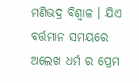ମଣିଭଦ୍ର ବିଶ୍ବାଳ । ଯିଏ ବର୍ତ୍ତମାନ ସମୟରେ ଅଲେଖ ଧର୍ମ ର ପ୍ରେମ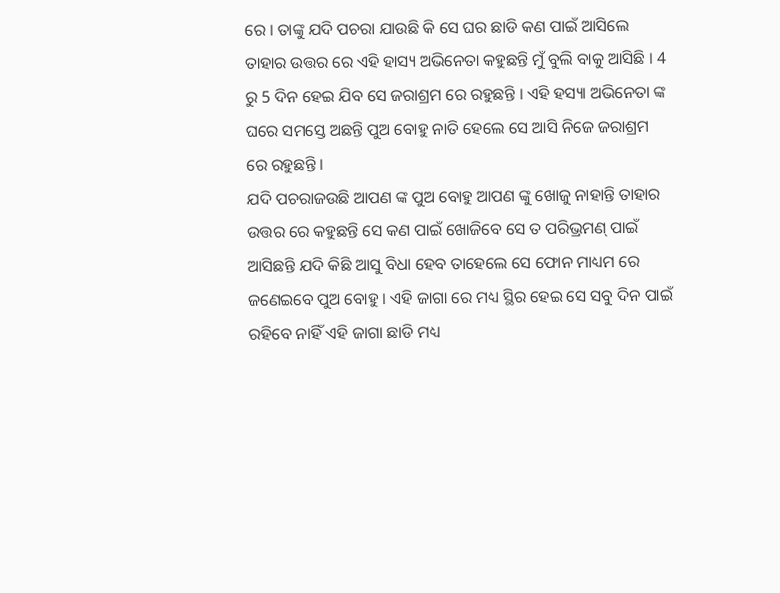ରେ । ତାଙ୍କୁ ଯଦି ପଚରା ଯାଉଛି କି ସେ ଘର ଛାଡି କଣ ପାଇଁ ଆସିଲେ ତାହାର ଉତ୍ତର ରେ ଏହି ହାସ୍ୟ ଅଭିନେତା କହୁଛନ୍ତି ମୁଁ ବୁଲି ବାକୁ ଆସିଛି । 4 ରୁ 5 ଦିନ ହେଇ ଯିବ ସେ ଜରାଶ୍ରମ ରେ ରହୁଛନ୍ତି । ଏହି ହସ୍ୟା ଅଭିନେତା ଙ୍କ ଘରେ ସମସ୍ତେ ଅଛନ୍ତି ପୁଅ ବୋହୁ ନାତି ହେଲେ ସେ ଆସି ନିଜେ ଜରାଶ୍ରମ ରେ ରହୁଛନ୍ତି ।
ଯଦି ପଚରାଜଉଛି ଆପଣ ଙ୍କ ପୁଅ ବୋହୁ ଆପଣ ଙ୍କୁ ଖୋଜୁ ନାହାନ୍ତି ତାହାର ଉତ୍ତର ରେ କହୁଛନ୍ତି ସେ କଣ ପାଇଁ ଖୋଜିବେ ସେ ତ ପରିଭ୍ରମଣ୍ ପାଇଁ ଆସିଛନ୍ତି ଯଦି କିଛି ଆସୁ ବିଧା ହେବ ତାହେଲେ ସେ ଫୋନ ମାଧ୍ୟମ ରେ ଜଣେଇବେ ପୁଅ ବୋହୁ । ଏହି ଜାଗା ରେ ମଧ୍ୟ ସ୍ଥିର ହେଇ ସେ ସବୁ ଦିନ ପାଇଁ ରହିବେ ନାହିଁ ଏହି ଜାଗା ଛାଡି ମଧ୍ୟ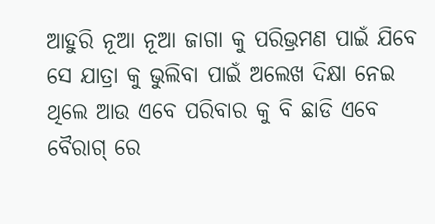ଆହୁରି ନୂଆ ନୂଆ ଜାଗା କୁ ପରିଭ୍ରମଣ ପାଇଁ ଯିବେ
ସେ ଯାତ୍ରା କୁ ଭୁଲିବା ପାଇଁ ଅଲେଖ ଦିକ୍ଷା ନେଇ ଥିଲେ ଆଉ ଏବେ ପରିବାର କୁ ବି ଛାଡି ଏବେ ବୈରାଗ୍ ରେ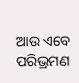ଆଉ ଏବେ ପରିଭ୍ରମଣ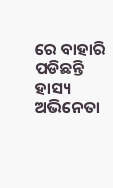ରେ ବାହାରି ପଡିଛନ୍ତି ହାସ୍ୟ ଅଭିନେତା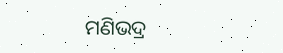ମଣିଭଦ୍ର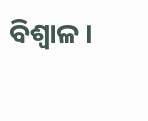ବିଶ୍ବାଳ ।